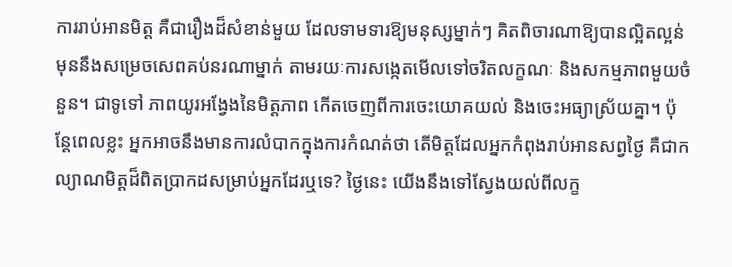ការរាប់អានមិត្ត គឺជារឿងដ៏សំខាន់មួយ ដែលទាមទារឱ្យមនុស្សម្នាក់ៗ គិតពិចារណាឱ្យបានល្អិតល្អន់ មុននឹងសម្រេចសេពគប់នរណាម្នាក់ តាមរយៈការសង្កេតមើលទៅចរិតលក្ខណៈ និងសកម្មភាពមួយចំនួន។ ជាទូទៅ ភាពយូរអង្វែងនៃមិត្តភាព កើតចេញពីការចេះយោគយល់ និងចេះអធ្យាស្រ័យគ្នា។ ប៉ុន្តែពេលខ្លះ អ្នកអាចនឹងមានការលំបាកក្នុងការកំណត់ថា តើមិត្តដែលអ្នកកំពុងរាប់អានសព្វថ្ងៃ គឺជាកល្យាណមិត្តដ៏ពិតប្រាកដសម្រាប់អ្នកដែរឬទេ? ថ្ងៃនេះ យើងនឹងទៅស្វែងយល់ពីលក្ខ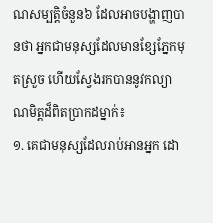ណសម្បត្តិចំនួន៦ ដែលអាចបង្ហាញបានថា អ្នកជាមនុស្សដែលមានខ្សែភ្នែកមុតស្រួច ហើយស្វែងរកបាននូវកល្យាណមិត្តដ៏ពិតប្រាកដម្នាក់៖
១. គេជាមនុស្សដែលរាប់អានអ្នក ដោ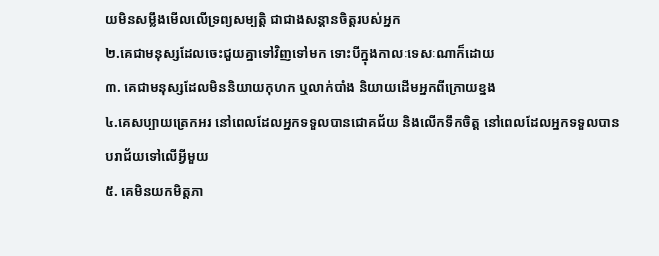យមិនសម្លឹងមើលលើទ្រព្យសម្បត្តិ ជាជាងសន្ដានចិត្តរបស់អ្នក
២.គេជាមនុស្សដែលចេះជួយគ្នាទៅវិញទៅមក ទោះបីក្នុងកាលៈទេសៈណាក៏ដោយ
៣. គេជាមនុស្សដែលមិននិយាយកុហក ឬលាក់បាំង និយាយដើមអ្នកពីក្រោយខ្នង
៤.គេសប្បាយត្រេកអរ នៅពេលដែលអ្នកទទួលបានជោគជ័យ និងលើកទឹកចិត្ត នៅពេលដែលអ្នកទទួលបានបរាជ័យទៅលើអ្វីមួយ
៥. គេមិនយកមិត្តភា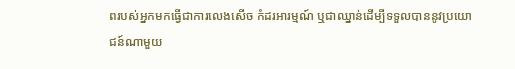ពរបស់អ្នកមកធ្វើជាការលេងសើច កំដរអារម្មណ៍ ឬជាឈ្នាន់ដើម្បីទទួលបាននូវប្រយោជន៍ណាមួយ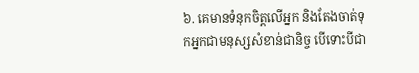៦. គេមានទំនុកចិត្តលើអ្នក និងតែងចាត់ទុកអ្នកជាមនុស្សសំខាន់ជានិច្ច បើទោះបីជា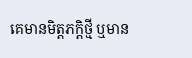គេមានមិត្តភក្តិថ្មី ឬមាន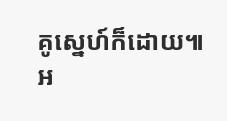គូស្នេហ៍ក៏ដោយ៕
អ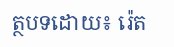ត្ថបទដោយ៖ រ៉េត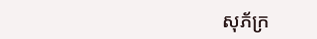សុភ័ក្រ